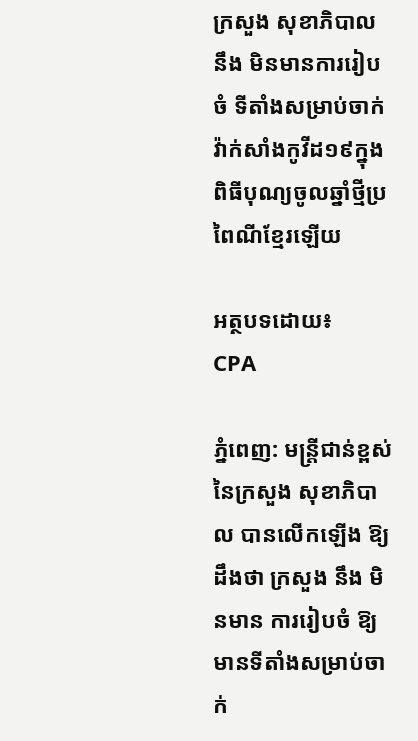ក្រសួង សុខាភិបាល នឹង មិនមានការរៀបចំ ទីតាំងសម្រាប់ចាក់វ៉ាក់សាំងកូវីដ១៩ក្នុងពិធីបុណ្យចូលឆ្នាំថ្មីប្រពៃណីខ្មែរឡើយ

អត្ថបទដោយ៖
CPA

ភ្នំពេញ: មន្រ្តីជាន់ខ្ពស់នៃក្រសួង សុខាភិបាល បានលើកឡើង ឱ្យ ដឹងថា ក្រសួង នឹង មិនមាន ការរៀបចំ ឱ្យ មានទីតាំងសម្រាប់ចាក់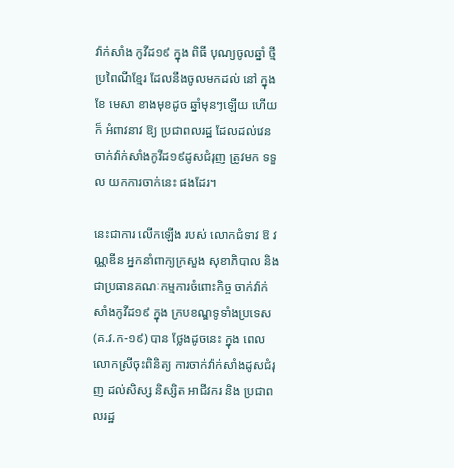វ៉ាក់សាំង កូវីដ១៩ ក្នុង ពិធី បុណ្យចូលឆ្នាំ ថ្មីប្រពៃណីខ្មែរ ដែលនឹងចូលមកដល់ នៅ ក្នុង ខែ មេសា ខាងមុខដូច ឆ្នាំមុនៗឡើយ ហើយ ក៏ អំពាវនាវ ឱ្យ ប្រជាពលរដ្ឋ ដែលដល់វេនចាក់វ៉ាក់សាំងកូវីដ១៩ដូសជំរុញ ត្រូវមក ទទួល យកការចាក់នេះ ផងដែរ។

នេះជាការ លើកឡើង របស់ លោកជំទាវ ឱ វណ្ណឌីន អ្នកនាំពាក្យក្រសួង សុខាភិបាល និង ជាប្រធានគណៈកម្មការចំពោះកិច្ច ចាក់វ៉ាក់សាំងកូវីដ១៩ ក្នុង ក្របខណ្ឌទូទាំងប្រទេស (គ.វ.ក-១៩) បាន ថ្លែងដូចនេះ ក្នុង ពេល លោកស្រីចុះពិនិត្យ ការចាក់វ៉ាក់សាំងដូសជំរុញ ដល់សិស្ស និស្សិត អាជីវករ និង ប្រជាពលរដ្ឋ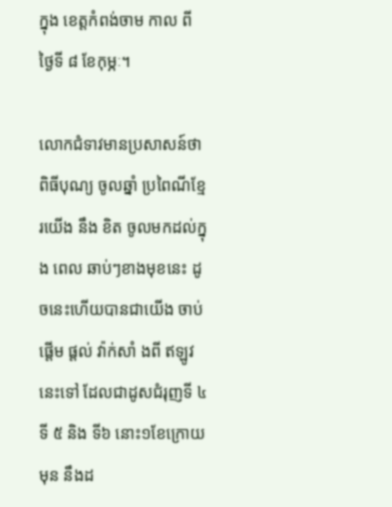ក្នុង ខេត្តកំពង់ចាម កាល ពី ថ្ងៃទី ៨ ខែកុម្ភៈ។

លោកជំទាវមានប្រសាសន៍ថា ពិធីបុណ្យ ចូលឆ្នាំ ប្រពៃណីខ្មែរយើង នឹង ខិត ចូលមកដល់ក្នុង ពេល ឆាប់ៗខាងមុខនេះ ដូចនេះហើយបានជាយើង ចាប់ ផ្តើម ផ្តល់ វ៉ាក់សាំ ងពី ឥឡូវនេះទៅ ដែលជាដូសជំរុញទី ៤ ទី ៥ និង ទី៦ នោះ១ខែក្រោយ មុន នឹងដ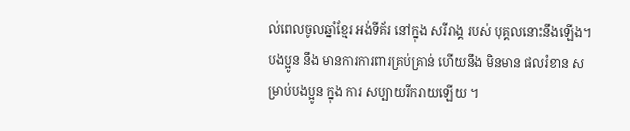ល់ពេលចូលឆ្នាំខ្មែរ អង់ទីគ័រ នៅក្នុង សរីរាង្គ របស់ បុគ្គលនោះនឹងឡើង។ បងប្អូន នឹង មានការការពារគ្រប់គ្រាន់ ហើយនឹង មិនមាន ផលរំខាន សម្រាប់បងប្អូន ក្នុង ការ សប្បាយរីករាយឡើយ ។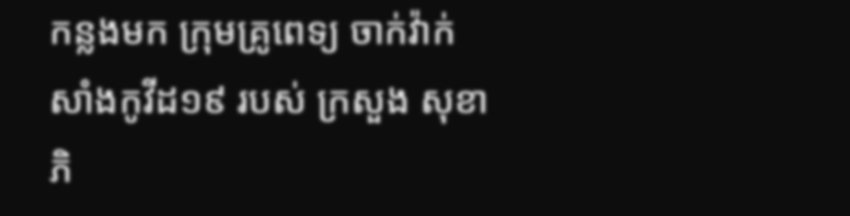កន្លងមក ក្រុមគ្រូពេទ្យ ចាក់វ៉ាក់សាំងកូវីដ១៩ របស់ ក្រសួង សុខាភិ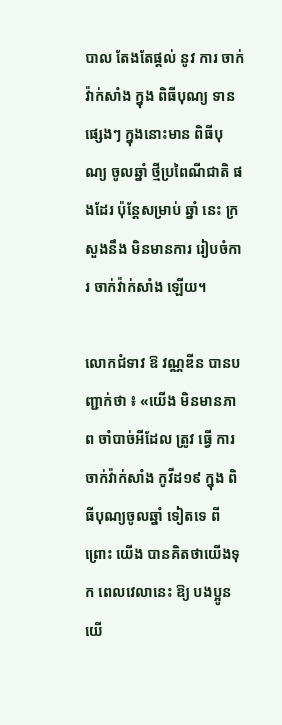បាល តែងតែផ្តល់ នូវ ការ ចាក់វ៉ាក់សាំង ក្នុង ពិធីបុណ្យ ទាន ផ្សេងៗ ក្នុងនោះមាន ពិធីបុណ្យ ចូលឆ្នាំ ថ្មីប្រពៃណីជាតិ ផងដែរ ប៉ុន្តែសម្រាប់ ឆ្នាំ នេះ ក្រសួងនឹង មិនមានការ រៀបចំការ ចាក់វ៉ាក់សាំង ឡើយ។

លោកជំទាវ ឱ វណ្ណឌីន បានបញ្ជាក់ថា ៖ «យើង មិនមានភាព ចាំបាច់អីដែល ត្រូវ ធ្វើ ការ ចាក់វ៉ាក់សាំង កូវីដ១៩ ក្នុង ពិធីបុណ្យចូលឆ្នាំ ទៀតទេ ពីព្រោះ យើង បានគិតថាយើងទុក ពេលវេលានេះ ឱ្យ បងប្អូនយើ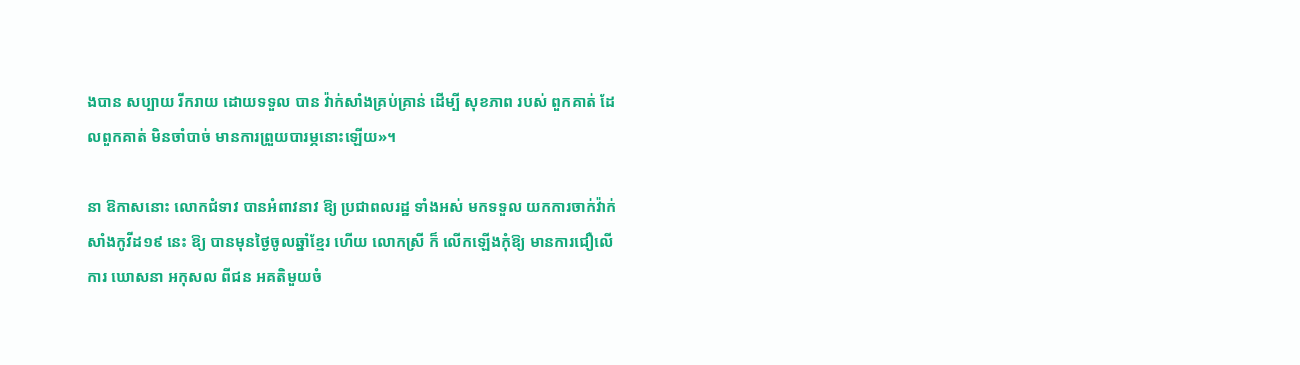ងបាន សប្បាយ រីករាយ ដោយទទួល បាន វ៉ាក់សាំងគ្រប់គ្រាន់ ដើម្បី សុខភាព របស់ ពួកគាត់ ដែលពួកគាត់ មិនចាំបាច់ មានការព្រួយបារម្ភនោះឡើយ»។

នា ឱកាសនោះ លោកជំទាវ បានអំពាវនាវ ឱ្យ ប្រជាពលរដ្ឋ ទាំងអស់ មកទទួល យកការចាក់វ៉ាក់សាំងកូវីដ១៩ នេះ ឱ្យ បានមុនថ្ងៃចូលឆ្នាំខ្មែរ ហើយ លោកស្រី ក៏ លើកឡើងកុំឱ្យ មានការជឿលើ ការ ឃោសនា អកុសល ពីជន អគតិមួយចំ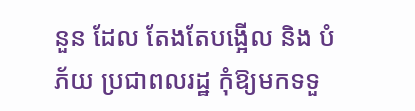នួន ដែល តែងតែបង្អើល និង បំភ័យ ប្រជាពលរដ្ឋ កុំឱ្យមកទទួ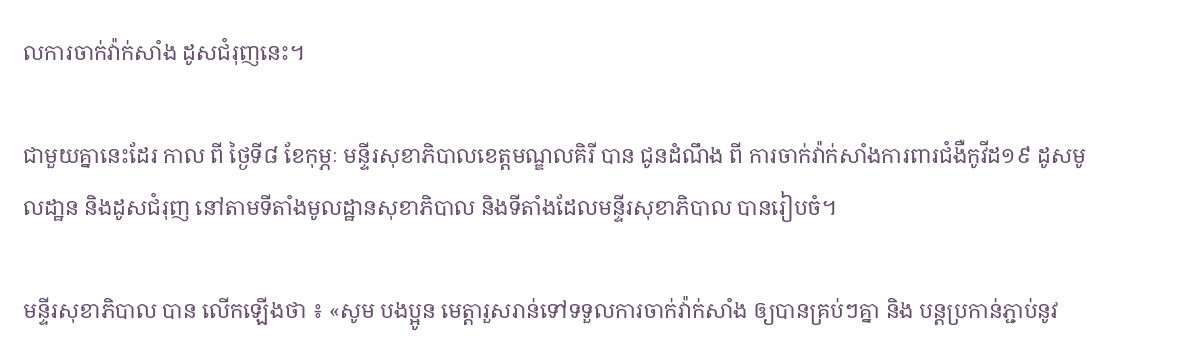លការចាក់វ៉ាក់សាំង ដូសជំរុញនេះ។

ជាមួយគ្នានេះដែរ កាល ពី ថ្ងៃទី៨ ខែកុម្ភៈ មន្ទីរសុខាភិបាលខេត្តមណ្ឌលគិរី បាន ជូនដំណឹង ពី ការចាក់វ៉ាក់សាំងការពារជំងឺកូវីដ១៩ ដូសមូលដា្ឋន និងដូសជំរុញ នៅតាមទីតាំងមូលដ្ឋានសុខាភិបាល និងទីតាំងដែលមន្ទីរសុខាភិបាល បានរៀបចំ។

មន្ទីរសុខាភិបាល បាន លើកឡើងថា ៖ «សូម បងប្អូន មេត្តារួសរាន់ទៅទទួលការចាក់វ៉ាក់សាំង ឲ្យបានគ្រប់ៗគ្នា និង បន្តប្រកាន់ភ្ជាប់នូវ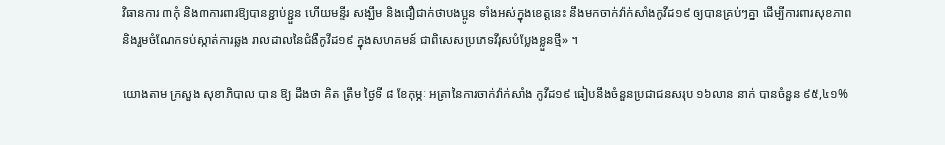វិធានការ ៣កុំ និង៣ការពារឱ្យបានខ្ជាប់ខ្ជួន ហើយមន្ទីរ សង្ឃឹម និងជឿជាក់ថាបងប្អូន ទាំងអស់ក្នុងខេត្តនេះ នឹងមកចាក់វ៉ាក់សាំងកូវីដ១៩ ឲ្យបានគ្រប់ៗគ្នា ដើម្បីការពារសុខភាព និងរួមចំណែកទប់ស្កាត់ការឆ្លង រាលដាលនៃជំងឺកូវីដ១៩ ក្នុងសហគមន៍ ជាពិសេសប្រភេទវីរុសបំប្លែងខ្លួនថ្មី» ។

យោងតាម ក្រសួង សុខាភិបាល បាន ឱ្យ ដឹងថា គិត ត្រឹម ថ្ងៃទី ៨ ខែកុម្ភៈ អត្រានៃការចាក់វ៉ាក់សាំង កូវីដ១៩ ធៀបនឹងចំនួនប្រជាជនសរុប ១៦លាន នាក់ បានចំនួន ៩៥,៤១%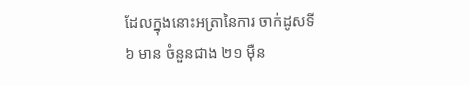ដែលក្នុងនោះអត្រានៃការ ចាក់ដូសទី៦ មាន ចំនួនជាង ២១ ម៉ឺន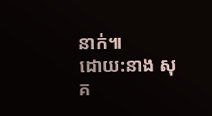នាក់៕
ដោយ:នាង សុគ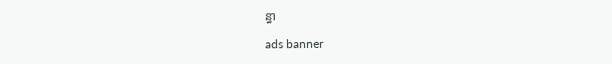ន្ធា

ads banner